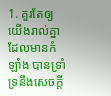1. គួរតែឲ្យយើងរាល់គ្នា ដែលមានកំឡាំង បានទ្រាំទ្រនឹងសេចក្តី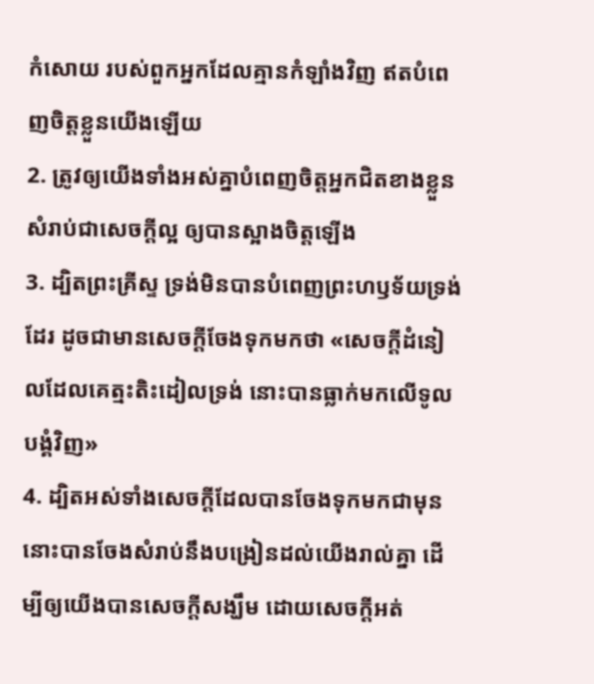កំសោយ របស់ពួកអ្នកដែលគ្មានកំឡាំងវិញ ឥតបំពេញចិត្តខ្លួនយើងឡើយ
2. ត្រូវឲ្យយើងទាំងអស់គ្នាបំពេញចិត្តអ្នកជិតខាងខ្លួន សំរាប់ជាសេចក្តីល្អ ឲ្យបានស្អាងចិត្តឡើង
3. ដ្បិតព្រះគ្រីស្ទ ទ្រង់មិនបានបំពេញព្រះហឫទ័យទ្រង់ដែរ ដូចជាមានសេចក្តីចែងទុកមកថា «សេចក្តីដំនៀលដែលគេត្មះតិះដៀលទ្រង់ នោះបានធ្លាក់មកលើទូលបង្គំវិញ»
4. ដ្បិតអស់ទាំងសេចក្តីដែលបានចែងទុកមកជាមុន នោះបានចែងសំរាប់នឹងបង្រៀនដល់យើងរាល់គ្នា ដើម្បីឲ្យយើងបានសេចក្តីសង្ឃឹម ដោយសេចក្តីអត់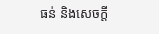ធន់ និងសេចក្តី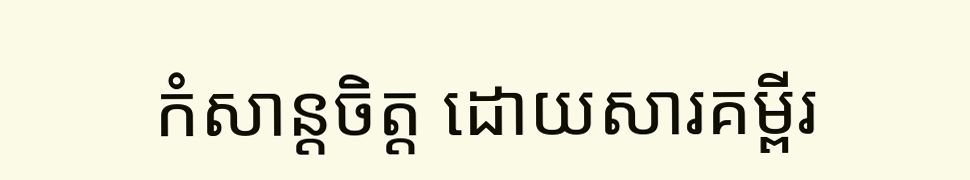កំសាន្តចិត្ត ដោយសារគម្ពីរ